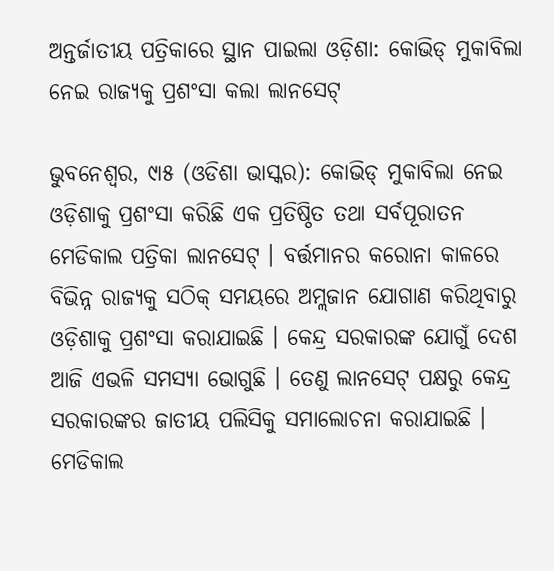ଅନ୍ତର୍ଜାତୀୟ ପତ୍ରିକାରେ ସ୍ଥାନ ପାଇଲା ଓଡ଼ିଶା: କୋଭିଡ୍ ମୁକାବିଲା ନେଇ ରାଜ୍ୟକୁ ପ୍ରଶଂସା କଲା ଲାନସେଟ୍

ଭୁବନେଶ୍ୱର, ୯ା୫ (ଓଡିଶା ଭାସ୍କର): କୋଭିଡ୍ ମୁକାବିଲା ନେଇ ଓଡ଼ିଶାକୁ ପ୍ରଶଂସା କରିଛି ଏକ ପ୍ରତିଷ୍ଠିତ ତଥା ସର୍ବପୂରାତନ ମେଡିକାଲ ପତ୍ରିକା ଲାନସେଟ୍ । ବର୍ତ୍ତମାନର କରୋନା କାଳରେ ବିଭିନ୍ନ ରାଜ୍ୟକୁ ସଠିକ୍ ସମୟରେ ଅମ୍ଲଜାନ ଯୋଗାଣ କରିଥିବାରୁ ଓଡ଼ିଶାକୁ ପ୍ରଶଂସା କରାଯାଇଛି । କେନ୍ଦ୍ର ସରକାରଙ୍କ ଯୋଗୁଁ ଦେଶ ଆଜି ଏଭଳି ସମସ୍ୟା ଭୋଗୁଛି । ତେଣୁ ଲାନସେଟ୍ ପକ୍ଷରୁ କେନ୍ଦ୍ର ସରକାରଙ୍କର ଜାତୀୟ ପଲିସିକୁ ସମାଲୋଚନା କରାଯାଇଛି । ମେଡିକାଲ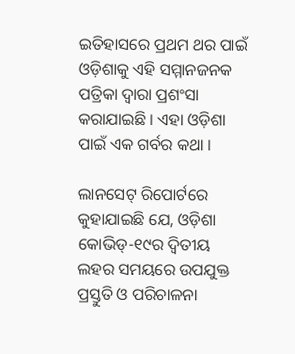ଇତିହାସରେ ପ୍ରଥମ ଥର ପାଇଁ ଓଡ଼ିଶାକୁ ଏହି ସମ୍ମାନଜନକ ପତ୍ରିକା ଦ୍ୱାରା ପ୍ରଶଂସା କରାଯାଇଛି । ଏହା ଓଡ଼ିଶା ପାଇଁ ଏକ ଗର୍ବର କଥା ।

ଲାନସେଟ୍ ରିପୋର୍ଟରେ କୁହାଯାଇଛି ଯେ, ଓଡ଼ିଶା କୋଭିଡ୍-୧୯ର ଦ୍ୱିତୀୟ ଲହର ସମୟରେ ଉପଯୁକ୍ତ ପ୍ରସ୍ତୁତି ଓ ପରିଚାଳନା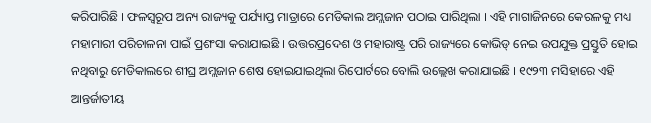କରିପାରିଛି । ଫଳସ୍ୱରୂପ ଅନ୍ୟ ରାଜ୍ୟକୁ ପର୍ଯ୍ୟାପ୍ତ ମାତ୍ରାରେ ମେଡିକାଲ ଅମ୍ଲଜାନ ପଠାଇ ପାରିଥିଲା । ଏହି ମାଗାଜିନରେ କେରଳକୁ ମଧ୍ୟ ମହାମାରୀ ପରିଚାଳନା ପାଇଁ ପ୍ରଶଂସା କରାଯାଇଛି । ଉତ୍ତରପ୍ରଦେଶ ଓ ମହାରାଷ୍ଟ୍ର ପରି ରାଜ୍ୟରେ କୋଭିଡ୍ ନେଇ ଉପଯୁକ୍ତ ପ୍ରସ୍ତୁତି ହୋଇ ନଥିବାରୁ ମେଡିକାଲରେ ଶୀଘ୍ର ଅମ୍ଲଜାନ ଶେଷ ହୋଇଯାଇଥିଲା ରିପୋର୍ଟରେ ବୋଲି ଉଲ୍ଲେଖ କରାଯାଇଛି । ୧୯୨୩ ମସିହାରେ ଏହି ଆନ୍ତର୍ଜାତୀୟ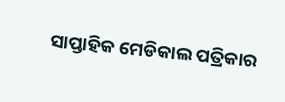ସାପ୍ତାହିକ ମେଡିକାଲ ପତ୍ରିକାର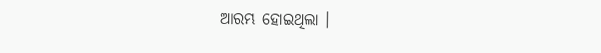ଆରମ୍ଭ ହୋଇଥିଲା ।